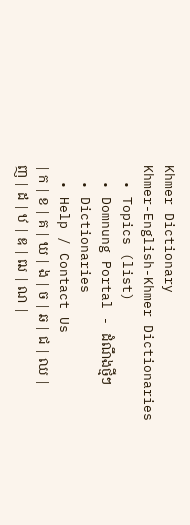Khmer Dictionary
Khmer-English-Khmer Dictionaries
  • Topics (list)
  • Domnung Portal - ដំណឹងថ្មីៗ
  • Dictionaries
  • Help / Contact Us
| ក | ខ | គ | ឃ | ង | ច | ឆ | ជ | ឈ | ញ | ដ | ឋ | ឌ | ឍ | ណ |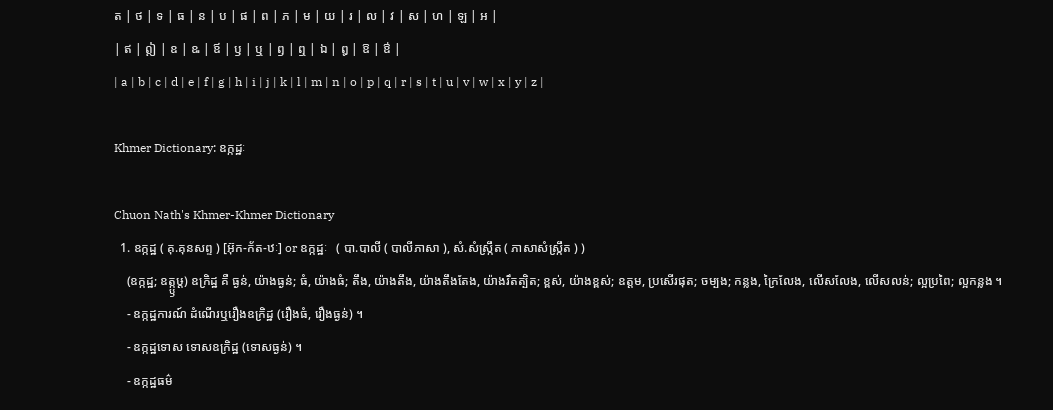ត | ថ | ទ | ធ | ន | ប | ផ | ព | ភ | ម | យ | រ | ល | វ | ស | ហ | ឡ | អ |
| ឥ | ឦ | ឧ | ឩ | ឪ | ឫ | ឬ | ឭ | ឮ | ឯ | ឰ | ឱ | ឳ |
| a | b | c | d | e | f | g | h | i | j | k | l | m | n | o | p | q | r | s | t | u | v | w | x | y | z |

Khmer Dictionary: ឧក្កដ្ឋៈ

Chuon Nath's Khmer-Khmer Dictionary
  1. ឧក្កដ្ឋ ( គុ.គុនសព្ទ ) [អ៊ុក-ក័ត-ឋៈ] or ឧក្កដ្ឋៈ   ( បា.បាលី ( បាលីភាសា ), សំ.សំស្រ្កឹត ( ភាសាសំស្រ្កឹត ) )
    (ឧក្កដ្ឋ; ឧត្ក្ឫឞ្ត) ឧក្រិដ្ឋ គឺ ធ្ងន់, យ៉ាងធ្ងន់; ធំ, យ៉ាងធំ; តឹង, យ៉ាងតឹង, យ៉ាងតឹងតែង, យ៉ាងរឹតត្បិត; ខ្ពស់, យ៉ាងខ្ពស់; ឧត្ដម, ប្រសើរផុត; ចម្បង; កន្លង, ក្រៃលែង, លើសលែង, លើសលន់; ល្អប្រពៃ; ល្អកន្លង ។
    - ឧក្កដ្ឋការណ៍ ដំណើរឬរឿងឧក្រិដ្ឋ (រឿងធំ, រឿងធ្ងន់) ។
    - ឧក្កដ្ឋទោស ទោសឧក្រិដ្ឋ (ទោសធ្ងន់) ។
    - ឧក្កដ្ឋធម៌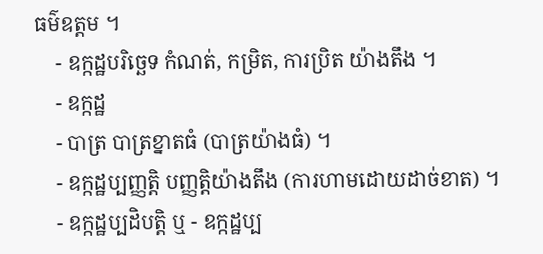ធម៌ឧត្ដម ។
    - ឧក្កដ្ឋបរិច្ឆេទ កំណត់, កម្រិត, ការប្រិត យ៉ាងតឹង ។
    - ឧក្កដ្ឋ
    - បាត្រ បាត្រខ្នាតធំ (បាត្រយ៉ាងធំ) ។
    - ឧក្កដ្ឋប្បញ្ញត្តិ បញ្ញត្តិយ៉ាងតឹង (ការហាមដោយដាច់ខាត) ។
    - ឧក្កដ្ឋប្បដិបត្តិ ឬ - ឧក្កដ្ឋប្ប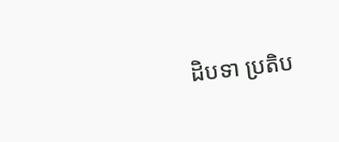ដិបទា ប្រតិប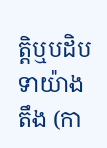ត្តិឬបដិបទាយ៉ាងតឹង (កា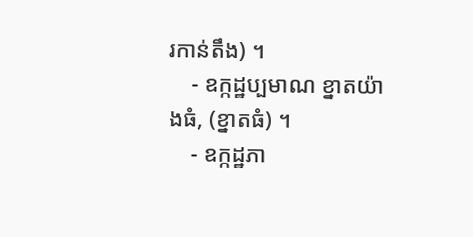រកាន់តឹង) ។
    - ឧក្កដ្ឋប្បមាណ ខ្នាតយ៉ាងធំ, (ខ្នាតធំ) ។
    - ឧក្កដ្ឋភា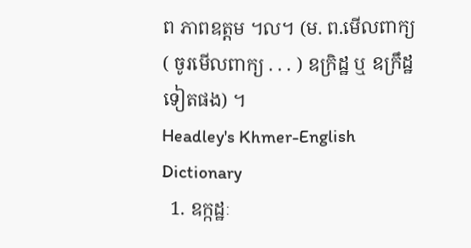ព ភាពឧត្ដម ។ល។ (ម. ព.មើលពាក្យ ( ចូរមើលពាក្យ . . . ) ឧក្រិដ្ឋ ឬ ឧក្រឹដ្ឋ ទៀតផង) ។
Headley's Khmer-English Dictionary
  1. ឧក្កដ្ឋៈ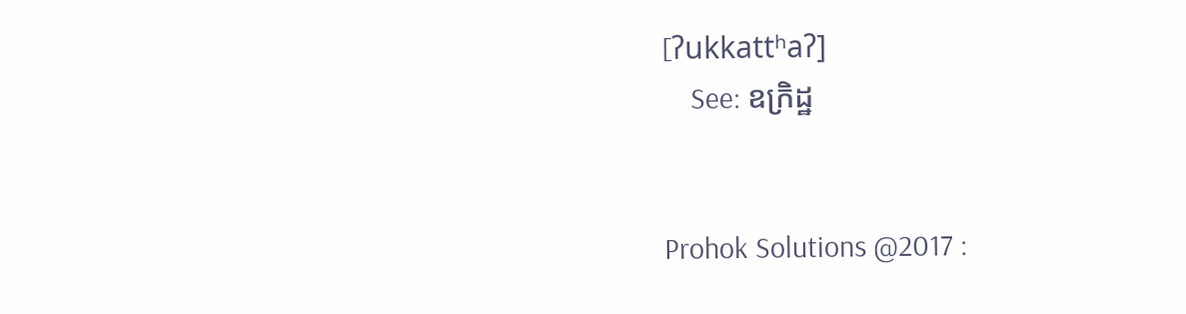[ʔukkattʰaʔ]
    See: ឧក្រិដ្ឋ


Prohok Solutions @2017 :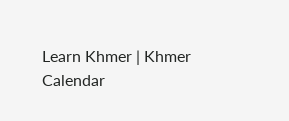Learn Khmer | Khmer Calendar